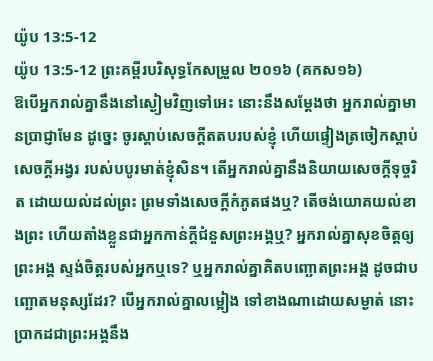យ៉ូប 13:5-12
យ៉ូប 13:5-12 ព្រះគម្ពីរបរិសុទ្ធកែសម្រួល ២០១៦ (គកស១៦)
ឱបើអ្នករាល់គ្នានឹងនៅស្ងៀមវិញទៅអេះ នោះនឹងសម្ដែងថា អ្នករាល់គ្នាមានប្រាជ្ញាមែន ដូច្នេះ ចូរស្តាប់សេចក្ដីតតបរបស់ខ្ញុំ ហើយផ្ទៀងត្រចៀកស្តាប់សេចក្ដីអង្វរ របស់បបូរមាត់ខ្ញុំសិន។ តើអ្នករាល់គ្នានឹងនិយាយសេចក្ដីទុច្ចរិត ដោយយល់ដល់ព្រះ ព្រមទាំងសេចក្ដីកំភូតផងឬ? តើចង់យោគយល់ខាងព្រះ ហើយតាំងខ្លួនជាអ្នកកាន់ក្តីជំនួសព្រះអង្គឬ? អ្នករាល់គ្នាសុខចិត្តឲ្យព្រះអង្គ ស្ទង់ចិត្តរបស់អ្នកឬទេ? ឬអ្នករាល់គ្នាគិតបញ្ឆោតព្រះអង្គ ដូចជាបញ្ឆោតមនុស្សដែរ? បើអ្នករាល់គ្នាលម្អៀង ទៅខាងណាដោយសម្ងាត់ នោះប្រាកដជាព្រះអង្គនឹង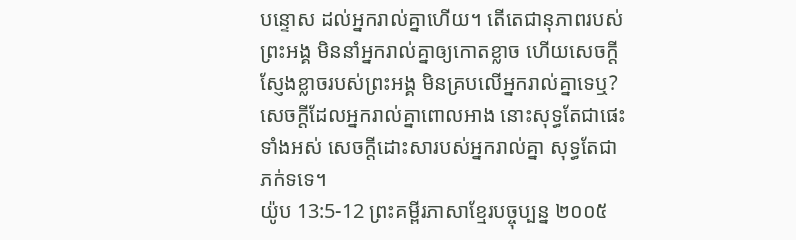បន្ទោស ដល់អ្នករាល់គ្នាហើយ។ តើតេជានុភាពរបស់ព្រះអង្គ មិននាំអ្នករាល់គ្នាឲ្យកោតខ្លាច ហើយសេចក្ដីស្ញែងខ្លាចរបស់ព្រះអង្គ មិនគ្របលើអ្នករាល់គ្នាទេឬ? សេចក្ដីដែលអ្នករាល់គ្នាពោលអាង នោះសុទ្ធតែជាផេះទាំងអស់ សេចក្ដីដោះសារបស់អ្នករាល់គ្នា សុទ្ធតែជាភក់ទទេ។
យ៉ូប 13:5-12 ព្រះគម្ពីរភាសាខ្មែរបច្ចុប្បន្ន ២០០៥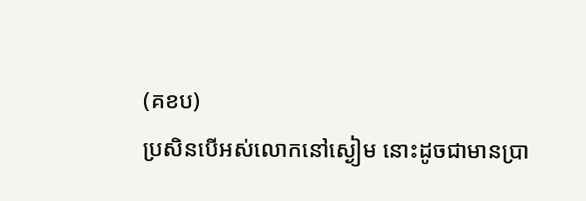(គខប)
ប្រសិនបើអស់លោកនៅស្ងៀម នោះដូចជាមានប្រា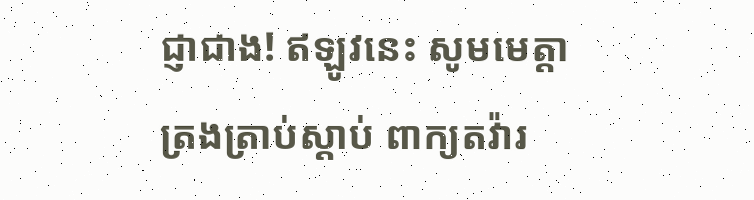ជ្ញាជាង! ឥឡូវនេះ សូមមេត្តាត្រងត្រាប់ស្ដាប់ ពាក្យតវ៉ារ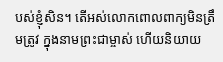បស់ខ្ញុំសិន។ តើអស់លោកពោលពាក្យមិនត្រឹមត្រូវ ក្នុងនាមព្រះជាម្ចាស់ ហើយនិយាយ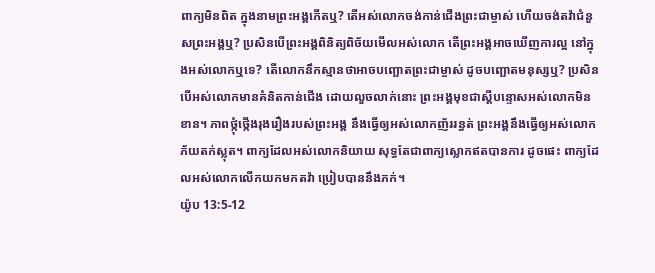ពាក្យមិនពិត ក្នុងនាមព្រះអង្គកើតឬ? តើអស់លោកចង់កាន់ជើងព្រះជាម្ចាស់ ហើយចង់តវ៉ាជំនួសព្រះអង្គឬ? ប្រសិនបើព្រះអង្គពិនិត្យពិច័យមើលអស់លោក តើព្រះអង្គអាចឃើញការល្អ នៅក្នុងអស់លោកឬទេ? តើលោកនឹកស្មានថាអាចបញ្ឆោតព្រះជាម្ចាស់ ដូចបញ្ឆោតមនុស្សឬ? ប្រសិនបើអស់លោកមានគំនិតកាន់ជើង ដោយលួចលាក់នោះ ព្រះអង្គមុខជាស្ដីបន្ទោសអស់លោកមិនខាន។ ភាពថ្កុំថ្កើងរុងរឿងរបស់ព្រះអង្គ នឹងធ្វើឲ្យអស់លោកញ័ររន្ធត់ ព្រះអង្គនឹងធ្វើឲ្យអស់លោកភ័យតក់ស្លុត។ ពាក្យដែលអស់លោកនិយាយ សុទ្ធតែជាពាក្យស្លោកឥតបានការ ដូចផេះ ពាក្យដែលអស់លោកលើកយកមកតវ៉ា ប្រៀបបាននឹងភក់។
យ៉ូប 13:5-12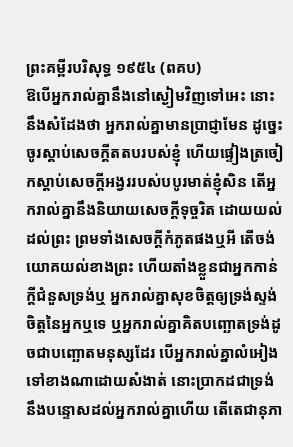ព្រះគម្ពីរបរិសុទ្ធ ១៩៥៤ (ពគប)
ឱបើអ្នករាល់គ្នានឹងនៅស្ងៀមវិញទៅអេះ នោះនឹងសំដែងថា អ្នករាល់គ្នាមានប្រាជ្ញាមែន ដូច្នេះ ចូរស្តាប់សេចក្ដីតតបរបស់ខ្ញុំ ហើយផ្ទៀងត្រចៀកស្តាប់សេចក្ដីអង្វររបស់បបូរមាត់ខ្ញុំសិន តើអ្នករាល់គ្នានឹងនិយាយសេចក្ដីទុច្ចរិត ដោយយល់ដល់ព្រះ ព្រមទាំងសេចក្ដីកំភូតផងឬអី តើចង់យោគយល់ខាងព្រះ ហើយតាំងខ្លួនជាអ្នកកាន់ក្តីជំនួសទ្រង់ឬ អ្នករាល់គ្នាសុខចិត្តឲ្យទ្រង់ស្ទង់ចិត្តនៃអ្នកឬទេ ឬអ្នករាល់គ្នាគិតបញ្ឆោតទ្រង់ដូចជាបញ្ឆោតមនុស្សដែរ បើអ្នករាល់គ្នាលំអៀងទៅខាងណាដោយសំងាត់ នោះប្រាកដជាទ្រង់នឹងបន្ទោសដល់អ្នករាល់គ្នាហើយ តើតេជានុភា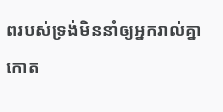ពរបស់ទ្រង់មិននាំឲ្យអ្នករាល់គ្នាកោត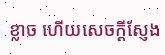ខ្លាច ហើយសេចក្ដីស្ញែង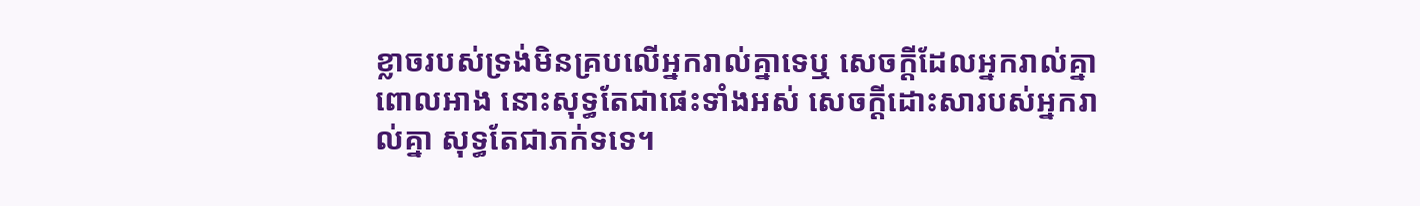ខ្លាចរបស់ទ្រង់មិនគ្របលើអ្នករាល់គ្នាទេឬ សេចក្ដីដែលអ្នករាល់គ្នាពោលអាង នោះសុទ្ធតែជាផេះទាំងអស់ សេចក្ដីដោះសារបស់អ្នករាល់គ្នា សុទ្ធតែជាភក់ទទេ។